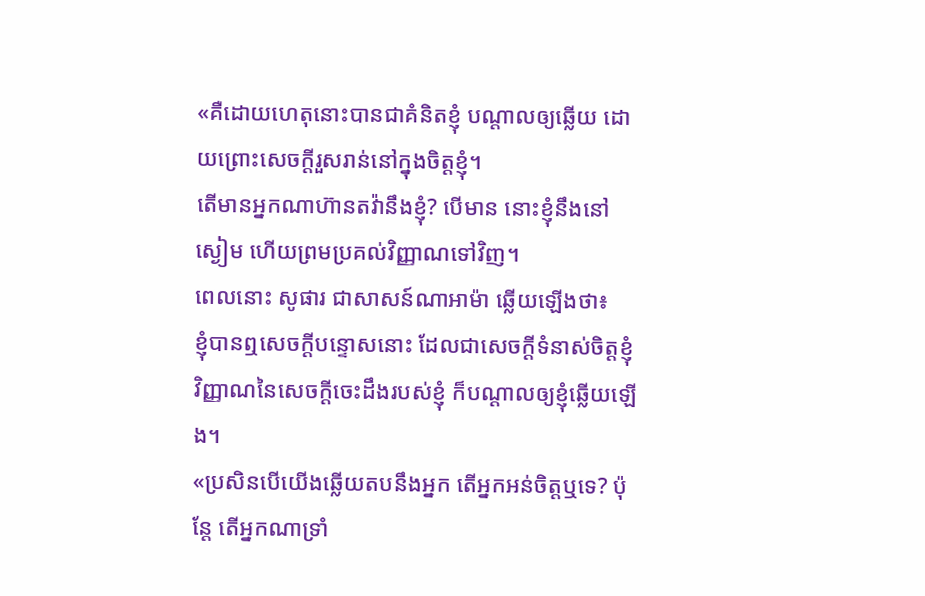«គឺដោយហេតុនោះបានជាគំនិតខ្ញុំ បណ្ដាលឲ្យឆ្លើយ ដោយព្រោះសេចក្ដីរួសរាន់នៅក្នុងចិត្តខ្ញុំ។
តើមានអ្នកណាហ៊ានតវ៉ានឹងខ្ញុំ? បើមាន នោះខ្ញុំនឹងនៅស្ងៀម ហើយព្រមប្រគល់វិញ្ញាណទៅវិញ។
ពេលនោះ សូផារ ជាសាសន៍ណាអាម៉ា ឆ្លើយឡើងថា៖
ខ្ញុំបានឮសេចក្ដីបន្ទោសនោះ ដែលជាសេចក្ដីទំនាស់ចិត្តខ្ញុំ វិញ្ញាណនៃសេចក្ដីចេះដឹងរបស់ខ្ញុំ ក៏បណ្ដាលឲ្យខ្ញុំឆ្លើយឡើង។
«ប្រសិនបើយើងឆ្លើយតបនឹងអ្នក តើអ្នកអន់ចិត្តឬទេ? ប៉ុន្តែ តើអ្នកណាទ្រាំ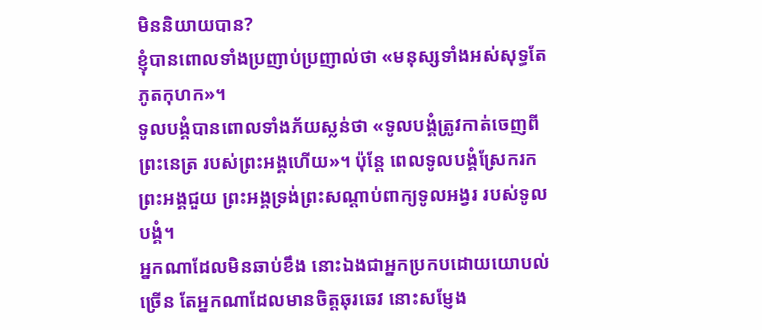មិននិយាយបាន?
ខ្ញុំបានពោលទាំងប្រញាប់ប្រញាល់ថា «មនុស្សទាំងអស់សុទ្ធតែភូតកុហក»។
ទូលបង្គំបានពោលទាំងភ័យស្លន់ថា «ទូលបង្គំត្រូវកាត់ចេញពីព្រះនេត្រ របស់ព្រះអង្គហើយ»។ ប៉ុន្តែ ពេលទូលបង្គំស្រែករកព្រះអង្គជួយ ព្រះអង្គទ្រង់ព្រះសណ្ដាប់ពាក្យទូលអង្វរ របស់ទូលបង្គំ។
អ្នកណាដែលមិនឆាប់ខឹង នោះឯងជាអ្នកប្រកបដោយយោបល់ច្រើន តែអ្នកណាដែលមានចិត្តឆុរឆេវ នោះសម្ញែង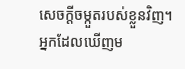សេចក្ដីចម្កួតរបស់ខ្លួនវិញ។
អ្នកដែលឃើញម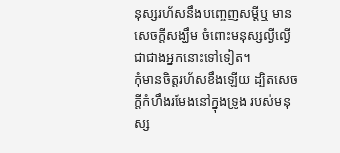នុស្សរហ័សនឹងបញ្ចេញសម្ដីឬ មានសេចក្ដីសង្ឃឹម ចំពោះមនុស្សល្ងីល្ងើ ជាជាងអ្នកនោះទៅទៀត។
កុំមានចិត្តរហ័សខឹងឡើយ ដ្បិតសេចក្ដីកំហឹងរមែងនៅក្នុងទ្រូង របស់មនុស្ស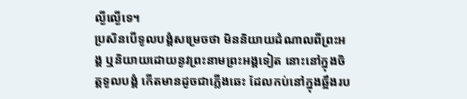ល្ងីល្ងើទេ។
ប្រសិនបើទូលបង្គំសម្រេចថា មិននិយាយដំណាលពីព្រះអង្គ ឬនិយាយដោយនូវព្រះនាមព្រះអង្គទៀត នោះនៅក្នុងចិត្តទូលបង្គំ កើតមានដូចជាភ្លើងឆេះ ដែលកប់នៅក្នុងឆ្អឹងរប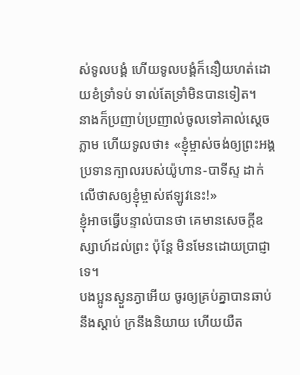ស់ទូលបង្គំ ហើយទូលបង្គំក៏នឿយហត់ដោយខំទ្រាំទប់ ទាល់តែទ្រាំមិនបានទៀត។
នាងក៏ប្រញាប់ប្រញាល់ចូលទៅគាល់ស្តេចភ្លាម ហើយទូលថា៖ «ខ្ញុំម្ចាស់ចង់ឲ្យព្រះអង្គប្រទានក្បាលរបស់យ៉ូហាន-បាទីស្ទ ដាក់លើថាសឲ្យខ្ញុំម្ចាស់ឥឡូវនេះ!»
ខ្ញុំអាចធ្វើបន្ទាល់បានថា គេមានសេចក្តីឧស្សាហ៍ដល់ព្រះ ប៉ុន្តែ មិនមែនដោយប្រាជ្ញាទេ។
បងប្អូនស្ងួនភ្ងាអើយ ចូរឲ្យគ្រប់គ្នាបានឆាប់នឹងស្តាប់ ក្រនឹងនិយាយ ហើយយឺត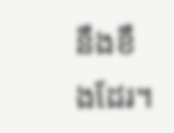នឹងខឹងដែរ។